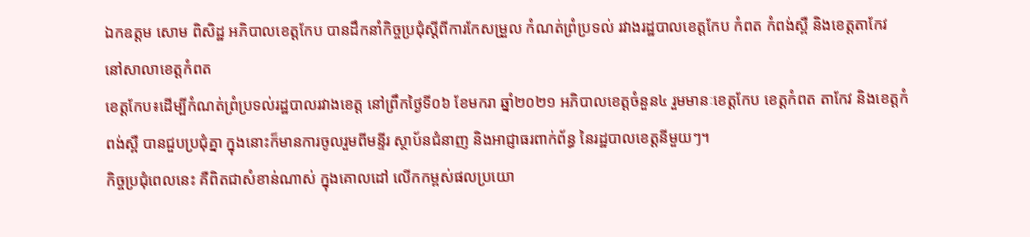ឯកឧត្តម សោម ពិសិដ្ឋ អភិបាលខេត្តកែប បានដឹកនាំកិច្ចប្រជុំស្ដីពីការកែសម្រួល កំណត់ព្រំប្រទល់ រវាងរដ្ឋបាលខេត្តកែប កំពត កំពង់ស្ពឺ និងខេត្តតាកែវ នៅសាលាខេត្តកំពត
ខេត្តកែប៖ដើម្បីកំណត់ព្រំប្រទល់រដ្ឋបាលរវាងខេត្ត នៅព្រឹកថ្ងៃទី០៦ ខែមករា ឆ្នាំ២០២១ អភិបាលខេត្តចំនួន៤ រួមមានៈខេត្តកែប ខេត្តកំពត តាកែវ និងខេត្តកំពង់ស្ពឺ បានជួបប្រជុំគ្នា ក្នុងនោះក៏មានការចូលរួមពីមន្ទីរ ស្ថាប័នជំនាញ និងអាជ្ញាធរពាក់ព័ន្ធ នៃរដ្ឋបាលខេត្តនីមួយៗ។
កិច្ចប្រជុំពេលនេះ គឺពិតជាសំខាន់ណាស់ ក្នុងគោលដៅ លើកកម្ពស់ផលប្រយោ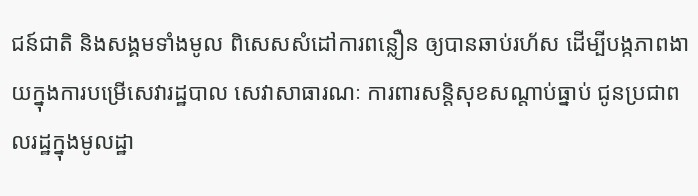ជន៍ជាតិ និងសង្គមទាំងមូល ពិសេសសំដៅការពន្លឿន ឲ្យបានឆាប់រហ័ស ដើម្បីបង្កភាពងាយក្នុងការបម្រើសេវារដ្ឋបាល សេវាសាធារណៈ ការពារសន្តិសុខសណ្តាប់ធ្នាប់ ជូនប្រជាពលរដ្ឋក្នុងមូលដ្ឋា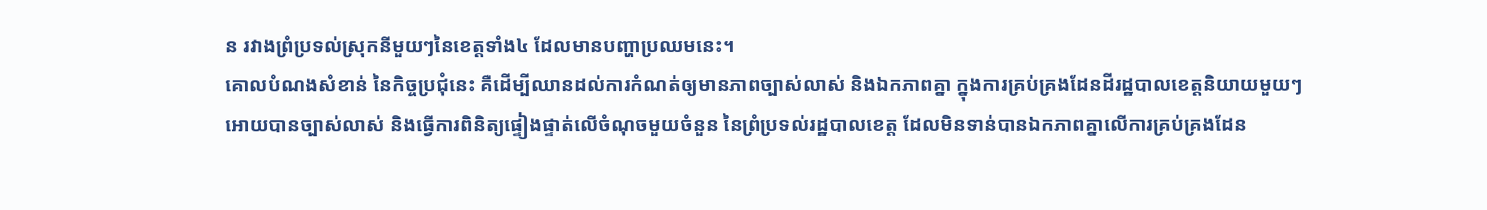ន រវាងព្រំប្រទល់ស្រុកនីមួយៗនៃខេត្តទាំង៤ ដែលមានបញ្ហាប្រឈមនេះ។
គោលបំណងសំខាន់ នៃកិច្ចប្រជុំនេះ គឺដើម្បីឈានដល់ការកំណត់ឲ្យមានភាពច្បាស់លាស់ និងឯកភាពគ្នា ក្នុងការគ្រប់គ្រងដែនដីរដ្ឋបាលខេត្តនិយាយមួយៗ អោយបានច្បាស់លាស់ និងធ្វើការពិនិត្យផ្ទៀងផ្ទាត់លើចំណុចមួយចំនួន នៃព្រំប្រទល់រដ្ឋបាលខេត្ត ដែលមិនទាន់បានឯកភាពគ្នាលើការគ្រប់គ្រងដែន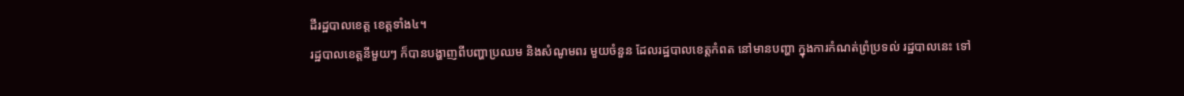ដីរដ្ឋបាលខេត្ត ខេត្តទាំង៤។
រដ្ឋបាលខេត្តនីមួយៗ ក៏បានបង្ហាញពីបញ្ហាប្រឈម និងសំណូមពរ មួយចំនួន ដែលរដ្ឋបាលខេត្តកំពត នៅមានបញ្ហា ក្នុងការកំណត់ព្រំប្រទល់ រដ្ឋបាលនេះ ទៅ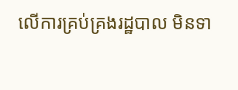លើការគ្រប់គ្រងរដ្ឋបាល មិនទា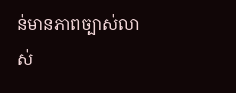ន់មានភាពច្បាស់លាស់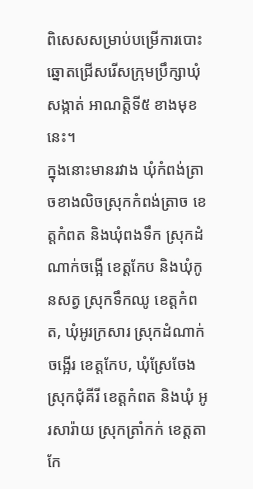ពិសេសសម្រាប់បម្រើការបោះឆ្នោតជ្រើសរើសក្រុមប្រឹក្សាឃុំ សង្កាត់ អាណត្តិទី៥ ខាងមុខនេះ។
ក្នុងនោះមានរវាង ឃុំកំពង់ត្រាចខាងលិចស្រុកកំពង់ត្រាច ខេត្តកំពត និងឃុំពងទឹក ស្រុកដំណាក់ចង្អើ ខេត្តកែប និងឃុំកូនសត្វ ស្រុកទឹកឈូ ខេត្តកំពត, ឃុំអូរក្រសារ ស្រុកដំណាក់ចង្អើរ ខេត្តកែប, ឃុំស្រែចែង ស្រុកជុំគីរី ខេត្តកំពត និងឃុំ អូរសារ៉ាយ ស្រុកត្រាំកក់ ខេត្តតាកែ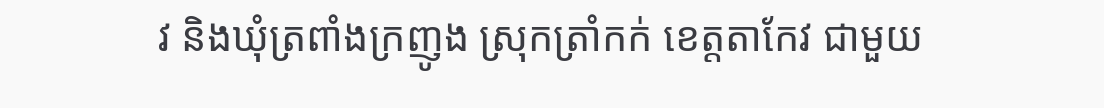វ និងឃុំត្រពាំងក្រញូង ស្រុកត្រាំកក់ ខេត្តតាកែវ ជាមួយ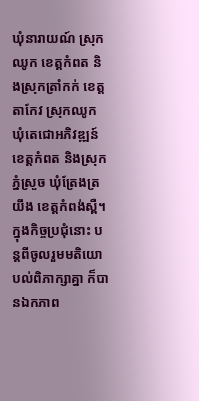ឃុំនារាយណ៍ ស្រុកឈូក ខេត្តកំពត និងស្រុកត្រាំកក់ ខេត្តតាកែវ ស្រុកឈូក ឃុំតេជោអភិវឌ្ឍន៍ខេត្តកំពត និងស្រុកភ្នំស្រួច ឃុំត្រែងត្រយឹង ខេត្តកំពង់ស្ពឺ។
ក្នុងកិច្ចប្រជុំនោះ បន្តពីចូលរួមមតិយោបល់ពិភាក្សាគ្នា ក៏បានឯកភាព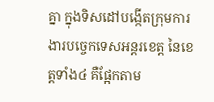គ្នា ក្នុងទិសដៅបង្កើតក្រុមការងារបច្ចេកទេសអន្តរខេត្ត នៃខេត្តទាំង៤ គឺផ្អែកតាម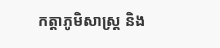កត្តាភូមិសាស្រ្ត និង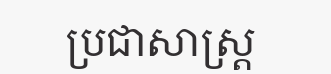ប្រជាសាស្រ្ត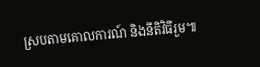ស្របតាមគោលការណ៍ និងនីតិវិធីរួម៕